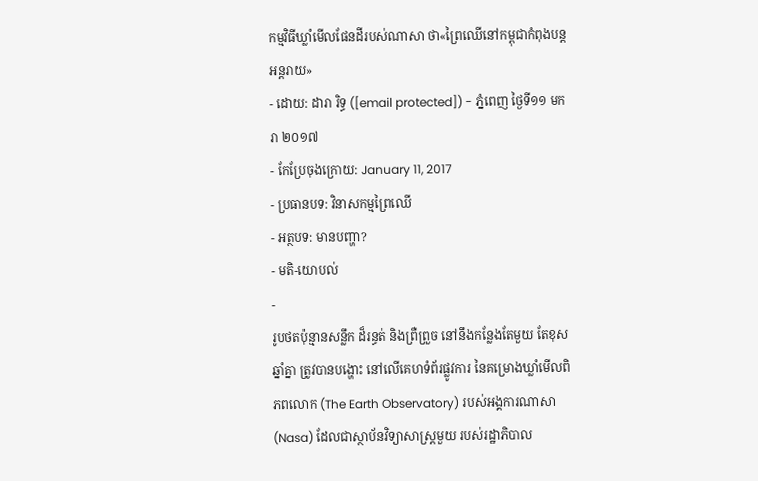កម្មវិធីឃ្លាំមើលផែនដីរបស់ណាសា ថា«ព្រៃឈើនៅកម្ពុជាកំពុងបន្តអន្តរាយ»
- ដោយ: ដារា រិទ្ធ ([email protected]) - ភ្នំពេញ ថ្ងៃទី១១ មករា ២០១៧
- កែប្រែចុងក្រោយ: January 11, 2017
- ប្រធានបទ: វិនាសកម្មព្រៃឈើ
- អត្ថបទ: មានបញ្ហា?
- មតិ-យោបល់
-
រូបថតប៉ុន្មានសន្លឹក ដ៏រន្ធត់ និងព្រឺព្រួច នៅនឹងកន្លែងតែមួយ តែខុសឆ្នាំគ្នា ត្រូវបានបង្ហោះ នៅលើគេហទំព័រផ្លូវការ នៃគម្រោងឃ្លាំមើលពិភពលោក (The Earth Observatory) របស់អង្គការណាសា (Nasa) ដែលជាស្ថាប័នវិទ្យាសាស្ត្រមួយ របស់រដ្ឋាភិបាល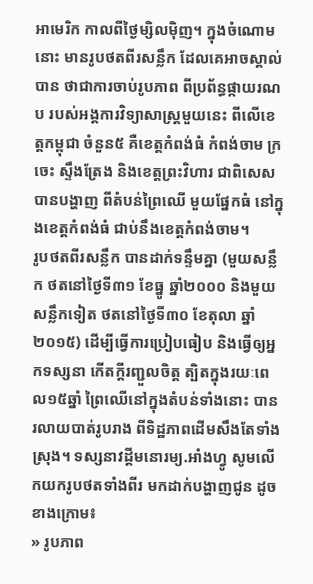អាមេរិក កាលពីថ្ងៃម្សិលម៉ិញ។ ក្នុងចំណោមនោះ មានរូបថតពីរសន្លឹក ដែលគេអាចស្គាល់បាន ថាជាការចាប់រូបភាព ពីប្រព័ន្ធផ្កាយរណប របស់អង្គការវិទ្យាសាស្ត្រមួយនេះ ពីលើខេត្តកម្ពុជា ចំនួន៥ គឺខេត្តកំពង់ធំ កំពង់ចាម ក្រចេះ ស្ទឹងត្រែង និងខេត្តព្រះវិហារ ជាពិសេសបានបង្ហាញ ពីតំបន់ព្រៃឈើ មួយផ្នែកធំ នៅក្នុងខេត្តកំពង់ធំ ជាប់នឹងខេត្តកំពង់ចាម។
រូបថតពីរសន្លឹក បានដាក់ទន្ទឹមគ្នា (មួយសន្លឹក ថតនៅថ្ងៃទី៣១ ខែធ្នូ ឆ្នាំ២០០០ និងមួយសន្លឹកទៀត ថតនៅថ្ងៃទី៣០ ខែតុលា ឆ្នាំ២០១៥) ដើម្បីធ្វើការប្រៀបធៀប និងធ្វើឲ្យអ្នកទស្សនា កើតក្ដីរញ្ជួលចិត្ត ត្បិតក្នុងរយៈពេល១៥ឆ្នាំ ព្រៃឈើនៅក្នុងតំបន់ទាំងនោះ បានរលាយបាត់រូបរាង ពីទិដ្ឋភាពដើមសឹងតែទាំងស្រុង។ ទស្សនាវដ្ដីមនោរម្យ.អាំងហ្វូ សូមលើកយករូបថតទាំងពីរ មកដាក់បង្ហាញជូន ដូចខាងក្រោម៖
» រូបភាព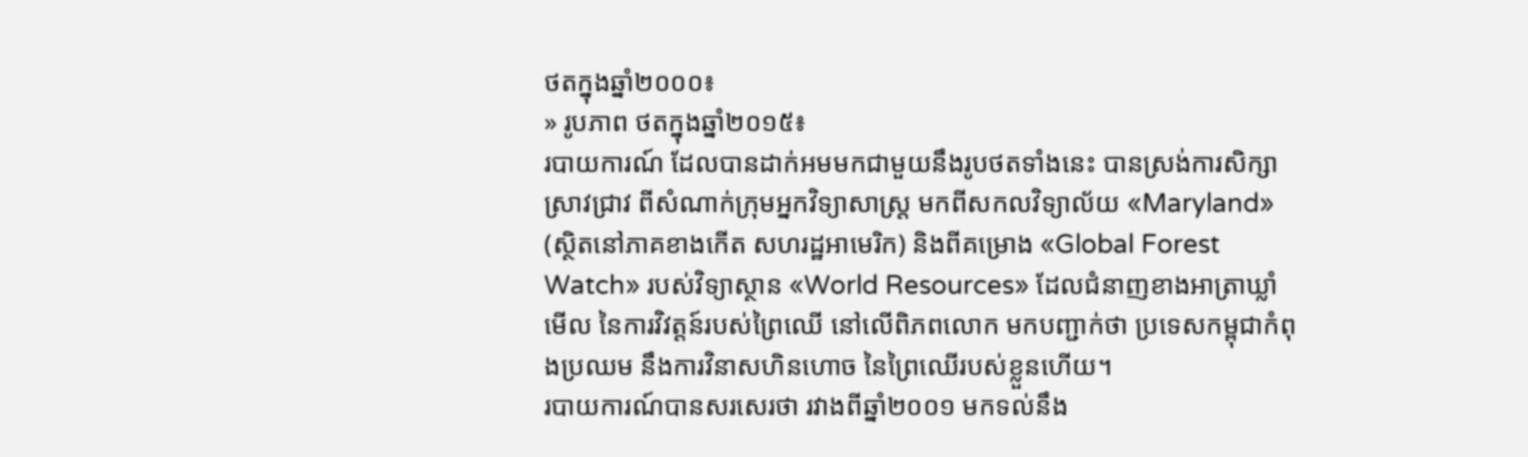ថតក្នុងឆ្នាំ២០០០៖
» រូបភាព ថតក្នុងឆ្នាំ២០១៥៖
របាយការណ៍ ដែលបានដាក់អមមកជាមួយនឹងរូបថតទាំងនេះ បានស្រង់ការសិក្សាស្រាវជ្រាវ ពីសំណាក់ក្រុមអ្នកវិទ្យាសាស្ត្រ មកពីសកលវិទ្យាល័យ «Maryland» (ស្ថិតនៅភាគខាងកើត សហរដ្ឋអាមេរិក) និងពីគម្រោង «Global Forest Watch» របស់វិទ្យាស្ថាន «World Resources» ដែលជំនាញខាងអាត្រាឃ្លាំមើល នៃការវិវត្តន៍របស់ព្រៃឈើ នៅលើពិភពលោក មកបញ្ជាក់ថា ប្រទេសកម្ពុជាកំពុងប្រឈម នឹងការវិនាសហិនហោច នៃព្រៃឈើរបស់ខ្លួនហើយ។
របាយការណ៍បានសរសេរថា រវាងពីឆ្នាំ២០០១ មកទល់នឹង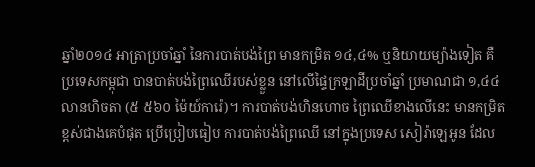ឆ្នាំ២០១៤ អាត្រាប្រចាំឆ្នាំ នៃការបាត់បង់ព្រៃ មានកម្រិត ១៤,៤% ឬនិយាយម្យ៉ាងទៀត គឺប្រទេសកម្ពុជា បានបាត់បង់ព្រៃឈើរបស់ខ្លួន នៅលើផ្ទៃក្រឡាដីប្រចាំឆ្នាំ ប្រមាណជា ១,៤៤ លានហិចតា (៥ ៥៦០ ម៉ៃយ៍ការ៉េ)។ ការបាត់បង់ហិនហោច ព្រៃឈើខាងលើនេះ មានកម្រិតខ្ពស់ជាងគេបំផុត ប្រើប្រៀបធៀប ការបាត់បង់ព្រៃឈើ នៅក្នុងប្រទេស សៀរ៉ាឡេអូន ដែល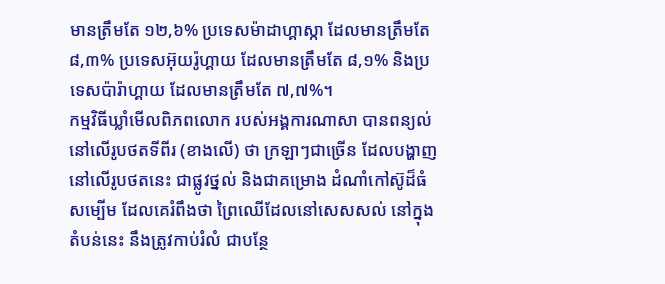មានត្រឹមតែ ១២,៦% ប្រទេសម៉ាដាហ្គាស្កា ដែលមានត្រឹមតែ ៨,៣% ប្រទេសអ៊ុយរ៉ូហ្គាយ ដែលមានត្រឹមតែ ៨,១% និងប្រទេសប៉ារ៉ាហ្គាយ ដែលមានត្រឹមតែ ៧,៧%។
កម្មវិធីឃ្លាំមើលពិភពលោក របស់អង្គការណាសា បានពន្យល់នៅលើរូបថតទីពីរ (ខាងលើ) ថា ក្រឡាៗជាច្រើន ដែលបង្ហាញនៅលើរូបថតនេះ ជាផ្លូវថ្នល់ និងជាគម្រោង ដំណាំកៅស៊ូដ៏ធំសម្បើម ដែលគេរំពឹងថា ព្រៃឈើដែលនៅសេសសល់ នៅក្នុងតំបន់នេះ នឹងត្រូវកាប់រំលំ ជាបន្ថែ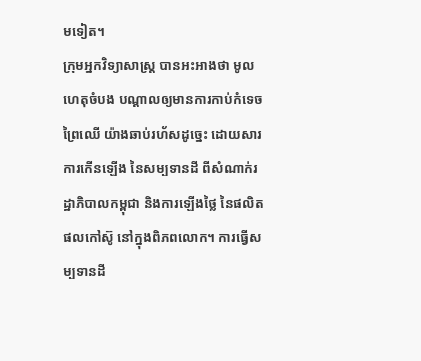មទៀត។
ក្រុមអ្នកវិទ្យាសាស្ត្រ បានអះអាងថា មូលហេតុចំបង បណ្ដាលឲ្យមានការកាប់កំទេចព្រៃឈើ យ៉ាងឆាប់រហ័សដូច្នេះ ដោយសារការកើនឡើង នៃសម្បទានដី ពីសំណាក់រដ្ឋាភិបាលកម្ពុជា និងការឡើងថ្លៃ នៃផលិតផលកៅស៊ូ នៅក្នុងពិភពលោក។ ការធ្វើសម្បទានដី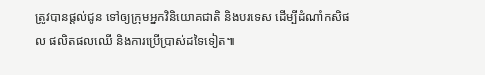ត្រូវបានផ្ដល់ជូន ទៅឲ្យក្រុមអ្នកវិនិយោគជាតិ និងបរទេស ដើម្បីដំណាំកសិផល ផលិតផលឈើ និងការប្រើប្រាស់ដទៃទៀត៕